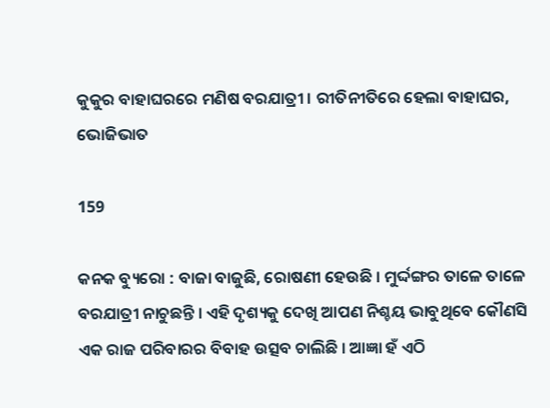କୁକୁର ବାହାଘରରେ ମଣିଷ ବରଯାତ୍ରୀ । ରୀତିନୀତିରେ ହେଲା ବାହାଘର, ଭୋଜିଭାତ

159

କନକ ବ୍ୟୁରୋ : ବାଜା ବାଜୁଛି, ରୋଷଣୀ ହେଉଛି । ମୁର୍ଦ୍ଦଙ୍ଗର ତାଳେ ତାଳେ ବରଯାତ୍ରୀ ନାଚୁଛନ୍ତି । ଏହି ଦୃଶ୍ୟକୁ ଦେଖି ଆପଣ ନିଶ୍ଚୟ ଭାବୁଥିବେ କୌଣସି ଏକ ରାଜ ପରିବାରର ବିବାହ ଉତ୍ସବ ଚାଲିଛି । ଆଜ୍ଞା ହଁ ଏଠି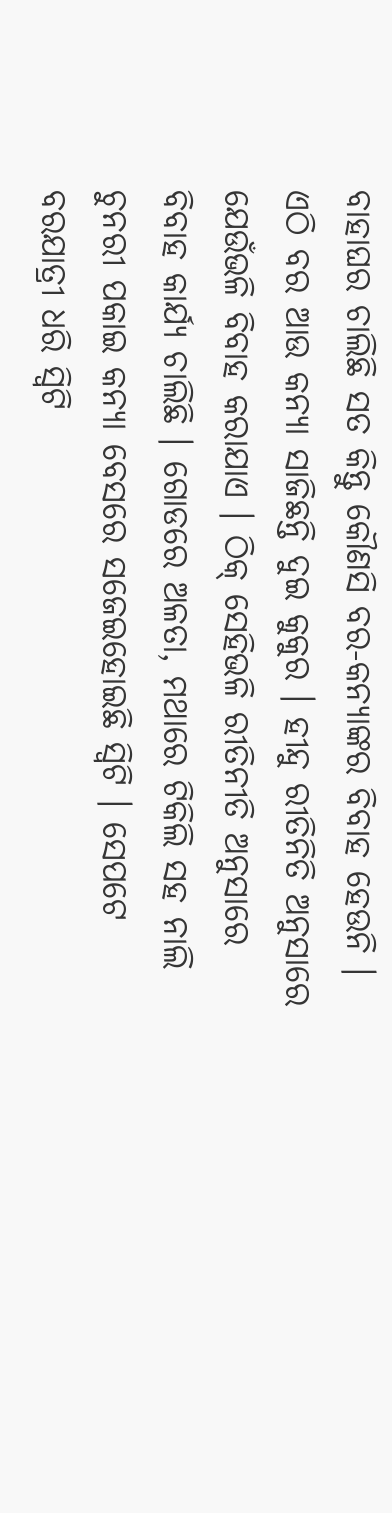ବାହାଘର ଚାଲିଛି ସତ କିନ୍ତୁ କୌଣସି ବର-କନ୍ୟାଙ୍କର ବିବାହ ହେଉନି । ଏଠି ବର ଆଉ କନ୍ୟା ସାଜିଛନ୍ତି ଦୁଇ କୁକୁର । ହୀନ୍ଦୁ ରୀତିନିତି ଅନୁସାରେ ଯେଉଁଭଳି ବିବାହ କରାଯାଏ । ଠିକ୍ ସେହିଭଳି ରୀତିନୀତି ଅନୁସାରେ ବିବାହ କାର୍ଯ୍ୟ ଚାଲିଛି । ଗୋଡରେ ଅଳତା, ମଥାରେ ଟିକିଲି ସହ ନାଲି ଚୁନରୀ ପକାଇ କନ୍ୟା ବେସରେ ସଜେଇହୋଇଛି ସ୍ୱିଟି । ସେପଟେ ବରଯାତ୍ରୀ ଧରି ସ୍ୱିଟି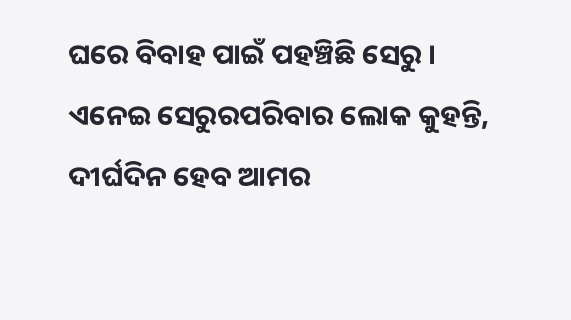ଘରେ ବିବାହ ପାଇଁ ପହଞ୍ଚିଛି ସେରୁ ।
ଏନେଇ ସେରୁରପରିବାର ଲୋକ କୁହନ୍ତି, ଦୀର୍ଘଦିନ ହେବ ଆମର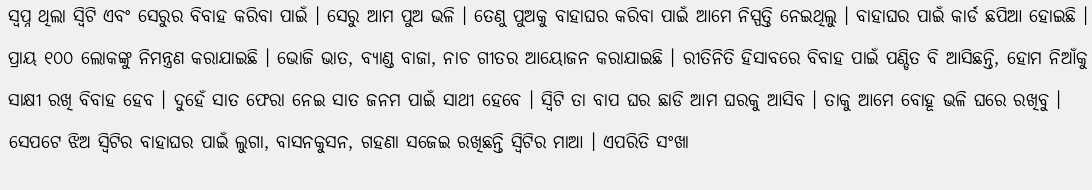ସ୍ୱପ୍ନ ଥିଲା ସ୍ୱିଟି ଏବଂ ସେରୁର ବିବାହ କରିବା ପାଇଁ । ସେରୁ ଆମ ପୁଅ ଭଳି । ତେଣୁ ପୁଅକୁ ବାହାଘର କରିବା ପାଇଁ ଆମେ ନିସ୍ପତ୍ତି ନେଇଥିଲୁ । ବାହାଘର ପାଇଁ କାର୍ଡ ଛପିଆ ହୋଇଛି । ପ୍ରାୟ ୧୦୦ ଲୋକଙ୍କୁ ନିମନ୍ତ୍ରଣ କରାଯାଇଛି । ଭୋଜି ଭାତ, ବ୍ୟାଣ୍ଡ ବାଜା, ନାଚ ଗୀତର ଆୟୋଜନ କରାଯାଇଛି । ରୀତିନିତି ହିସାବରେ ବିବାହ ପାଇଁ ପଣ୍ଡିତ ବି ଆସିଛନ୍ତି, ହୋମ ନିଆଁକୁ ସାକ୍ଷୀ ରଖି ବିବାହ ହେବ । ଦୁହେଁ ସାତ ଫେରା ନେଇ ସାତ ଜନମ ପାଇଁ ସାଥୀ ହେବେ । ସ୍ୱିଟି ତା ବାପ ଘର ଛାଡି ଆମ ଘରକୁ ଆସିବ । ତାକୁ ଆମେ ବୋହୂ ଭଳି ଘରେ ରଖିବୁ ।
ସେପଟେ ଝିଅ ସ୍ୱିଟିର ବାହାଘର ପାଇଁ ଲୁଗା, ବାସନକୁସନ, ଗହଣା ସଜେଇ ରଖିଛନ୍ତି ସ୍ୱିଟିର ମାଆ । ଏପରିତି ସଂଖା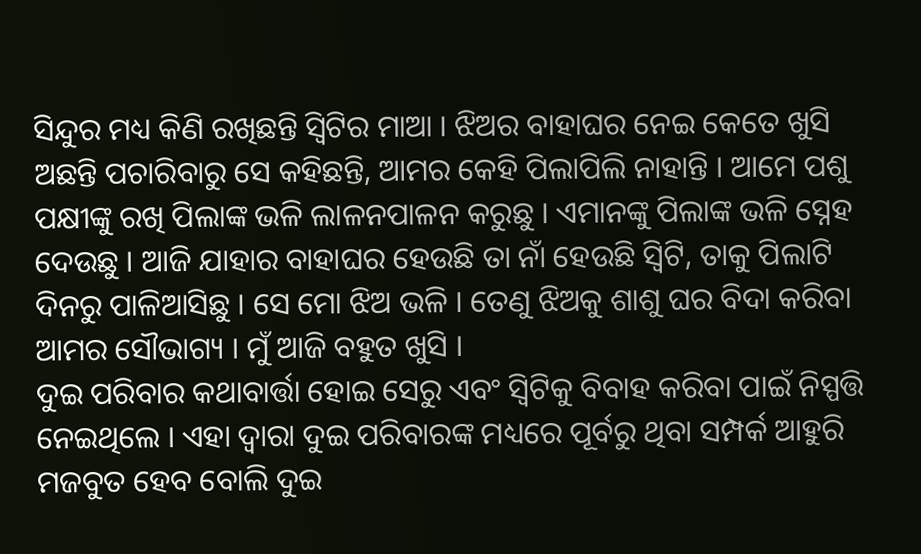ସିନ୍ଦୁର ମଧ୍ୟ କିଣି ରଖିଛନ୍ତି ସ୍ୱିଟିର ମାଆ । ଝିଅର ବାହାଘର ନେଇ କେତେ ଖୁସି ଅଛନ୍ତି ପଚାରିବାରୁ ସେ କହିଛନ୍ତି, ଆମର କେହି ପିଲାପିଲି ନାହାନ୍ତି । ଆମେ ପଶୁ ପକ୍ଷୀଙ୍କୁ ରଖି ପିଲାଙ୍କ ଭଳି ଲାଳନପାଳନ କରୁଛୁ । ଏମାନଙ୍କୁ ପିଲାଙ୍କ ଭଳି ସ୍ନେହ ଦେଉଛୁ । ଆଜି ଯାହାର ବାହାଘର ହେଉଛି ତା ନାଁ ହେଉଛି ସ୍ୱିଟି, ତାକୁ ପିଲାଟି ଦିନରୁ ପାଳିଆସିଛୁ । ସେ ମୋ ଝିଅ ଭଳି । ତେଣୁ ଝିଅକୁ ଶାଶୁ ଘର ବିଦା କରିବା ଆମର ସୌଭାଗ୍ୟ । ମୁଁ ଆଜି ବହୁତ ଖୁସି ।
ଦୁଇ ପରିବାର କଥାବାର୍ତ୍ତା ହୋଇ ସେରୁ ଏବଂ ସ୍ୱିଟିକୁ ବିବାହ କରିବା ପାଇଁ ନିସ୍ପତ୍ତି ନେଇଥିଲେ । ଏହା ଦ୍ୱାରା ଦୁଇ ପରିବାରଙ୍କ ମଧ୍ୟରେ ପୂର୍ବରୁ ଥିବା ସମ୍ପର୍କ ଆହୁରି ମଜବୁତ ହେବ ବୋଲି ଦୁଇ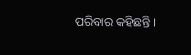ପରିବାର କହିଛନ୍ତି ।